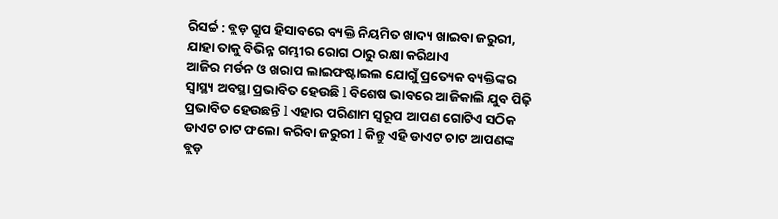ରିସର୍ଚ୍ଚ : ବ୍ଲଡ଼ ଗ୍ରୁପ ହିସାବରେ ବ୍ୟକ୍ତି ନିୟମିତ ଖାଦ୍ୟ ଖାଇବା ଜରୁରୀ, ଯାହା ତାକୁ ବିଭିନ୍ନ ଗମ୍ଭୀର ରୋଗ ଠାରୁ ରକ୍ଷା କରିଥାଏ
ଆଜିର ମର୍ଡନ ଓ ଖରାପ ଲାଇଫଷ୍ଟାଇଲ ଯୋଗୁଁ ପ୍ରତ୍ୟେକ ବ୍ୟକ୍ତିଙ୍କର ସ୍ୱାସ୍ଥ୍ୟ ଅବସ୍ଥା ପ୍ରଭାବିତ ହେଉଛି l ବିଶେଷ ଭାବରେ ଆଜିକାଲି ଯୁବ ପିଢ଼ି ପ୍ରଭାବିତ ହେଉଛନ୍ତି l ଏହାର ପରିଣାମ ସ୍ୱରୂପ ଆପଣ ଗୋଟିଏ ସଠିକ ଡାଏଟ ଚାଟ ଫଲୋ କରିବା ଜରୁରୀ l କିନ୍ତୁ ଏହି ଡାଏଟ ଚାଟ ଆପଣଙ୍କ ବ୍ଲଡ଼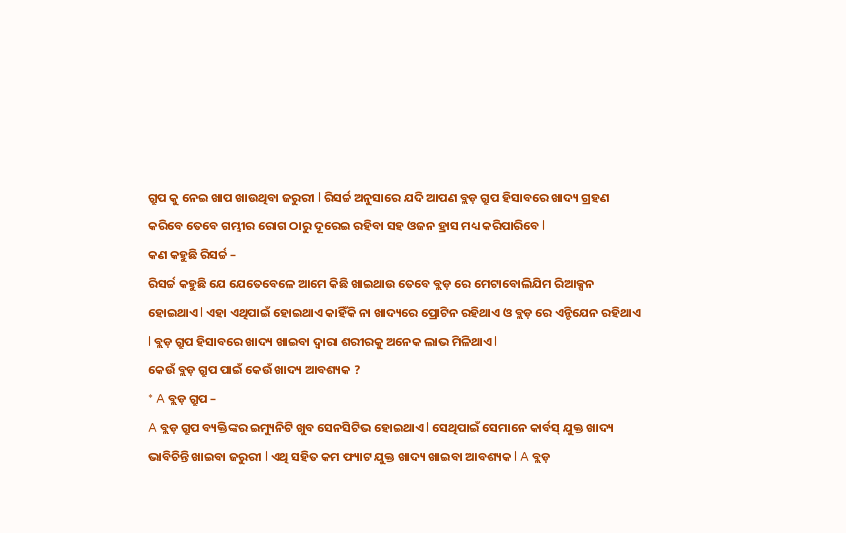ଗ୍ରୁପ କୁ ନେଇ ଖାପ ଖାଉଥିବା ଜରୁରୀ l ରିସର୍ଚ୍ଚ ଅନୁସାରେ ଯଦି ଆପଣ ବ୍ଲଡ଼ ଗ୍ରୁପ ହିସାବରେ ଖାଦ୍ୟ ଗ୍ରହଣ କରିବେ ତେବେ ଗମ୍ଭୀର ରୋଗ ଠାରୁ ଦୂରେଇ ରହିବା ସହ ଓଜନ ହ୍ରାସ ମଧ୍ୟ କରିପାରିବେ l
କଣ କହୁଛି ରିସର୍ଚ୍ଚ –
ରିସର୍ଚ୍ଚ କହୁଛି ଯେ ଯେତେବେଳେ ଆମେ କିଛି ଖାଇଥାଉ ତେବେ ବ୍ଲଡ଼ ରେ ମେଟାବୋଲିଯିମ ରିଆକ୍ସନ ହୋଇଥାଏ l ଏହା ଏଥିପାଇଁ ହୋଇଥାଏ କାହିଁକି ନା ଖାଦ୍ୟରେ ପ୍ରୋଟିନ ରହିଥାଏ ଓ ବ୍ଲଡ଼ ରେ ଏନ୍ଟିଯେନ ରହିଥାଏ l ବ୍ଲଡ଼ ଗ୍ରୁପ ହିସାବରେ ଖାଦ୍ୟ ଖାଇବା ଦ୍ୱାରା ଶରୀରକୁ ଅନେକ ଲାଭ ମିଳିଥାଏ l
କେଉଁ ବ୍ଲଡ଼ ଗ୍ରୁପ ପାଇଁ କେଉଁ ଖାଦ୍ୟ ଆବଶ୍ୟକ ?
* A ବ୍ଲଡ଼ ଗ୍ରୁପ –
A ବ୍ଲଡ଼ ଗ୍ରୁପ ବ୍ୟକ୍ତିଙ୍କର ଇମ୍ୟୁନିଟି ଖୁବ ସେନସିଟିଭ ହୋଇଥାଏ l ସେଥିପାଇଁ ସେମାନେ କାର୍ବସ୍ ଯୁକ୍ତ ଖାଦ୍ୟ ଭାବିଚିନ୍ତି ଖାଇବା ଜରୁରୀ l ଏଥି ସହିତ କମ ଫ୍ୟାଟ ଯୁକ୍ତ ଖାଦ୍ୟ ଖାଇବା ଆବଶ୍ୟକ l A ବ୍ଲଡ଼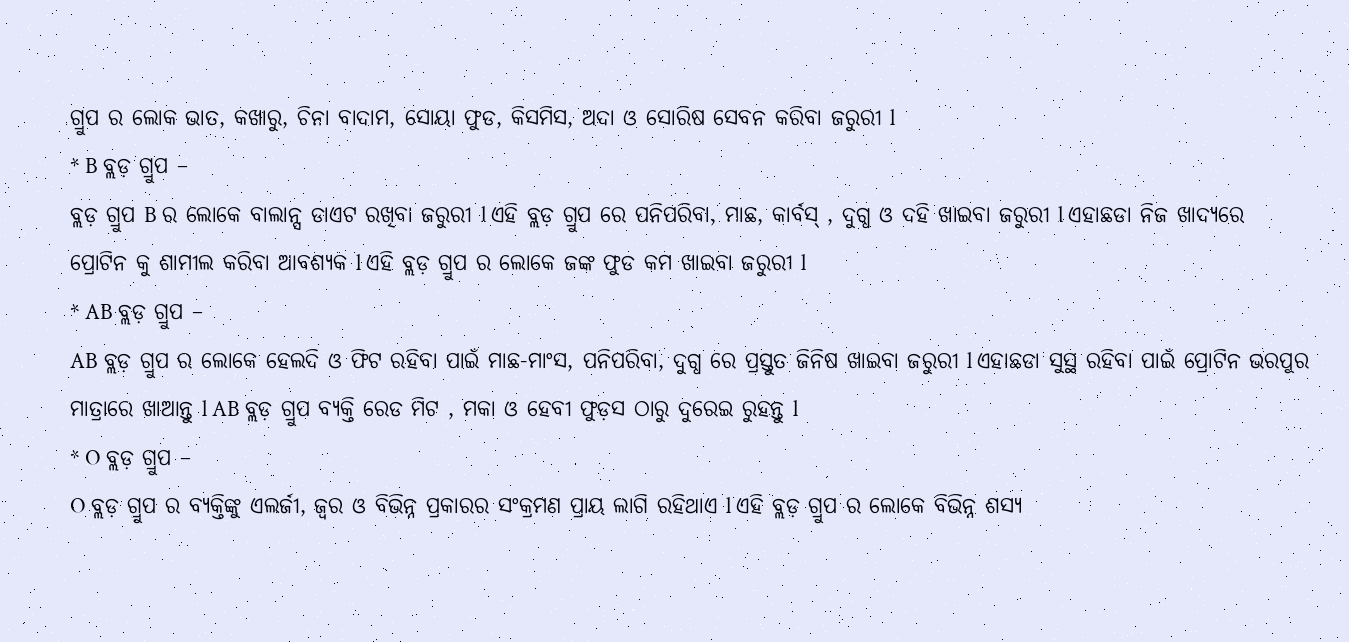ଗ୍ରୁପ ର ଲୋକ ଭାତ, କଖାରୁ, ଚିନା ବାଦାମ, ସୋୟା ଫୁଡ, କିସମିସ, ଅଦା ଓ ସୋରିଷ ସେବନ କରିବା ଜରୁରୀ l
* B ବ୍ଲଡ଼ ଗ୍ରୁପ –
ବ୍ଲଡ଼ ଗ୍ରୁପ B ର ଲୋକେ ବାଲାନ୍ସ ଡାଏଟ ରଖିବା ଜରୁରୀ l ଏହି ବ୍ଲଡ଼ ଗ୍ରୁପ ରେ ପନିପରିବା, ମାଛ, କାର୍ବସ୍ , ଦୁଗ୍ଧ ଓ ଦହି ଖାଇବା ଜରୁରୀ l ଏହାଛଡା ନିଜ ଖାଦ୍ୟରେ ପ୍ରୋଟିନ କୁ ଶାମୀଲ କରିବା ଆବଶ୍ୟକ l ଏହି ବ୍ଲଡ଼ ଗ୍ରୁପ ର ଲୋକେ ଜଙ୍କ ଫୁଡ କମ ଖାଇବା ଜରୁରୀ l
* AB ବ୍ଲଡ଼ ଗ୍ରୁପ –
AB ବ୍ଲଡ଼ ଗ୍ରୁପ ର ଲୋକେ ହେଲଦି ଓ ଫିଟ ରହିବା ପାଇଁ ମାଛ-ମାଂସ, ପନିପରିବା, ଦୁଗ୍ଧ ରେ ପ୍ରସ୍ତୁତ ଜିନିଷ ଖାଇବା ଜରୁରୀ l ଏହାଛଡା ସୁସ୍ଥ ରହିବା ପାଇଁ ପ୍ରୋଟିନ ଭରପୁର ମାତ୍ରାରେ ଖାଆନ୍ତୁ l AB ବ୍ଲଡ଼ ଗ୍ରୁପ ବ୍ୟକ୍ତି ରେଡ ମିଟ , ମକା ଓ ହେବୀ ଫୁଡ଼ସ ଠାରୁ ଦୁରେଇ ରୁହନ୍ତୁ l
* O ବ୍ଲଡ଼ ଗ୍ରୁପ –
O ବ୍ଲଡ଼ ଗ୍ରୁପ ର ବ୍ୟକ୍ତିଙ୍କୁ ଏଲର୍ଜୀ, ଜ୍ୱର ଓ ବିଭିନ୍ନ ପ୍ରକାରର ସଂକ୍ରମଣ ପ୍ରାୟ ଲାଗି ରହିଥାଏ l ଏହି ବ୍ଲଡ଼ ଗ୍ରୁପ ର ଲୋକେ ବିଭିନ୍ନ ଶସ୍ୟ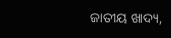ଜାତୀୟ ଖାଦ୍ୟ,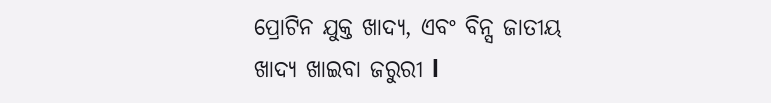ପ୍ରୋଟିନ ଯୁକ୍ତ ଖାଦ୍ୟ, ଏବଂ ବିନ୍ସ ଜାତୀୟ ଖାଦ୍ୟ ଖାଇବା ଜରୁରୀ l